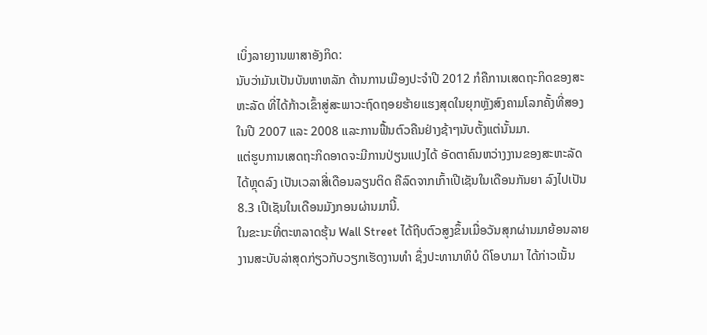ເບິ່ງລາຍງານພາສາອັງກິດ:
ນັບວ່າມັນເປັນບັນຫາຫລັກ ດ້ານການເມືອງປະຈໍາປີ 2012 ກໍຄືການເສດຖະກິດຂອງສະ
ຫະລັດ ທີ່ໄດ້ກ້າວເຂົ້າສູ່ສະພາວະຖົດຖອຍຮ້າຍແຮງສຸດໃນຍຸກຫຼັງສົງຄາມໂລກຄັ້ງທີ່ສອງ
ໃນປີ 2007 ແລະ 2008 ແລະການຟື້ນຕົວຄືນຢ່າງຊ້າໆນັບຕັ້ງແຕ່ນັ້ນມາ.
ແຕ່ຮູບການເສດຖະກິດອາດຈະມີການປ່ຽນແປງໄດ້ ອັດຕາຄົນຫວ່າງງານຂອງສະຫະລັດ
ໄດ້ຫຼຸດລົງ ເປັນເວລາສີ່ເດືອນລຽນຕິດ ຄືລົດຈາກເກົ້າເປີເຊັນໃນເດືອນກັນຍາ ລົງໄປເປັນ
8.3 ເປີເຊັນໃນເດືອນມັງກອນຜ່ານມານີ້.
ໃນຂະນະທີ່ຕະຫລາດຮຸ້ນ Wall Street ໄດ້ຖີບຕົວສູງຂຶ້ນເມື່ອວັນສຸກຜ່ານມາຍ້ອນລາຍ
ງານສະບັບລ່າສຸດກ່ຽວກັບວຽກເຮັດງານທຳ ຊຶ່ງປະທານາທິບໍ ດິໂອບາມາ ໄດ້ກ່າວເນັ້ນ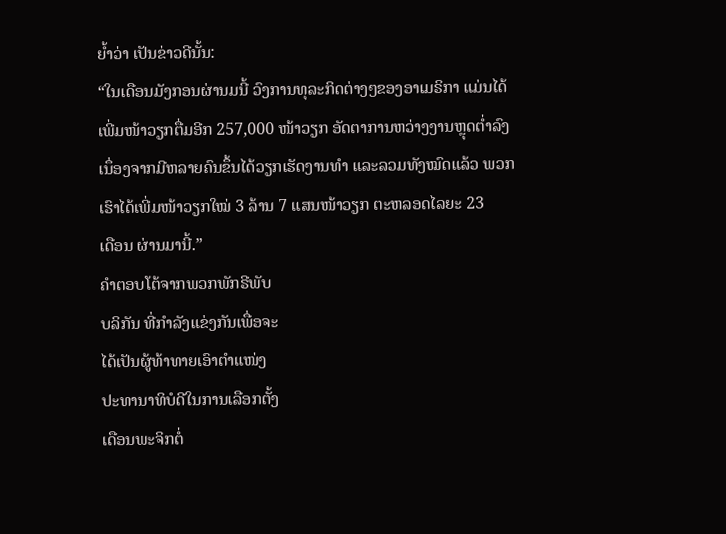ຍໍ້າວ່າ ເປັນຂ່າວດີນັ້ນ:
“ໃນເດືອນມັງກອນຜ່ານມນີ້ ວົງການທຸລະກິດຕ່າງໆຂອງອາເມຣິກາ ແມ່ນໄດ້
ເພີ່ມໜ້າວຽກຕື່ມອີກ 257,000 ໜ້າວຽກ ອັດຕາການຫວ່າງງານຫຼຸດຕໍ່າລົງ
ເນຶ່ອງຈາກມີຫລາຍຄົນຂຶ້ນໄດ້ວຽກເຮັດງານທໍາ ແລະລວມທັງໝົດແລ້ວ ພວກ
ເຮົາໄດ້ເພີ່ມໜ້າວຽກໃໝ່ 3 ລ້ານ 7 ແສນໜ້າວຽກ ຕະຫລອດໄລຍະ 23
ເດືອນ ຜ່ານມານີ້.”
ຄໍາຕອບໂຕ້ຈາກພວກພັກຣີພັບ
ບລິກັນ ທີ່ກໍາລັງແຂ່ງກັນເພື່ອຈະ
ໄດ້ເປັນຜູ້ທ້າທາຍເອົາຕໍາແໜ່ງ
ປະທານາທິບໍດີໃນການເລືອກຕັ້ງ
ເດືອນພະຈິກຕໍ່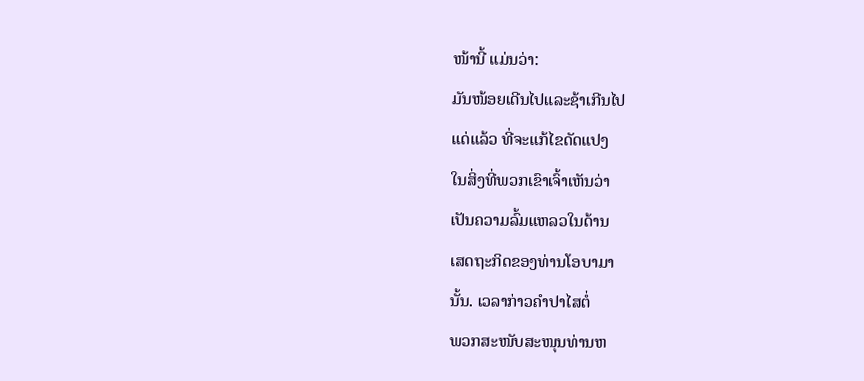ໜ້ານີ້ ແມ່ນວ່າ:
ມັນໜ້ອຍເດີນໄປແລະຊ້າເກີນໄປ
ແດ່ແລ້ວ ທີ່ຈະແກ້ໄຂດັດແປງ
ໃນສິ່ງທີ່ພວກເຂົາເຈົ້າເຫັນວ່າ
ເປັນຄວາມລົ້ມແຫລວໃນດ້ານ
ເສດຖະກິດຂອງທ່ານໂອບາມາ
ນັ້ນ. ເວລາກ່າວຄໍາປາໄສຕໍ່
ພວກສະໜັບສະໜຸນທ່ານຫ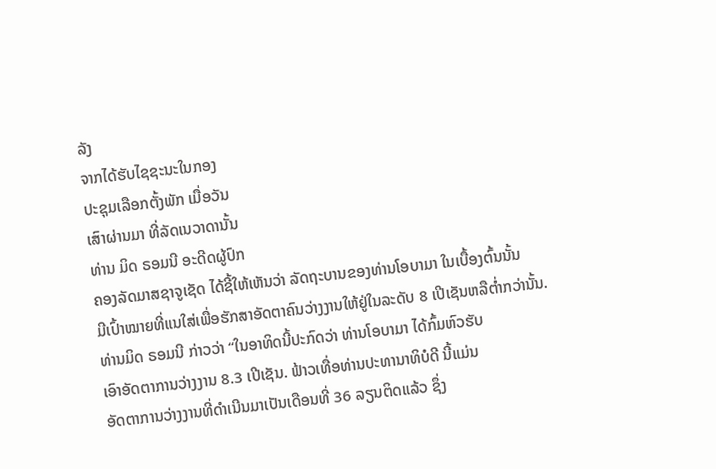ລັງ
ຈາກໄດ້ຮັບໄຊຊະນະໃນກອງ
ປະຊຸມເລືອກຕັ້ງພັກ ເມື່ອວັນ
ເສົາຜ່ານມາ ທີ່ລັດເນວາດານັ້ນ
ທ່ານ ມິດ ຣອມນີ ອະດີດຜູ້ປົກ
ຄອງລັດມາສຊາຈູເຊັດ ໄດ້ຊີ້ໃຫ້ເຫັນວ່າ ລັດຖະບານຂອງທ່ານໂອບາມາ ໃນເບື້ອງຕົ້ນນັ້ນ
ມີເປົ້າໝາຍທີ່ແນໃສ່ເພື່ອຮັກສາອັດຕາຄົນວ່າງງານໃຫ້ຢູ່ໃນລະດັບ 8 ເປີເຊັນຫລືຕໍ່າກວ່ານັ້ນ.
ທ່ານມິດ ຣອມນີ ກ່າວວ່າ “ໃນອາທິດນີ້ປະກົດວ່າ ທ່ານໂອບາມາ ໄດ້ກົ້ມຫົວຮັບ
ເອົາອັດຕາການວ່າງງານ 8.3 ເປີເຊັນ. ຟ້າວເທື່ອທ່ານປະທານາທິບໍດີ ນີ້ແມ່ນ
ອັດຕາການວ່າງງານທີ່ດຳເນີນມາເປັນເດືອນທີ່ 36 ລຽນຕິດແລ້ວ ຊຶ່ງ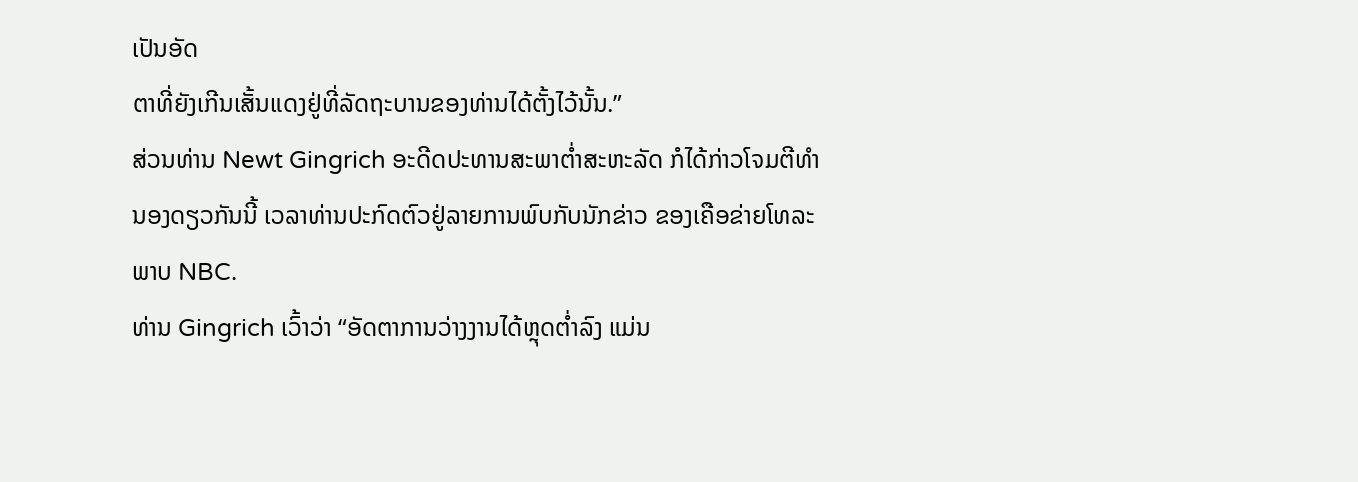ເປັນອັດ
ຕາທີ່ຍັງເກີນເສັ້ນແດງຢູ່ທີ່ລັດຖະບານຂອງທ່ານໄດ້ຕັ້ງໄວ້ນັ້ນ.”
ສ່ວນທ່ານ Newt Gingrich ອະດີດປະທານສະພາຕໍ່າສະຫະລັດ ກໍໄດ້ກ່າວໂຈມຕີທໍາ
ນອງດຽວກັນນີ້ ເວລາທ່ານປະກົດຕົວຢູ່ລາຍການພົບກັບນັກຂ່າວ ຂອງເຄືອຂ່າຍໂທລະ
ພາບ NBC.
ທ່ານ Gingrich ເວົ້າວ່າ “ອັດຕາການວ່າງງານໄດ້ຫຼຸດຕໍ່າລົງ ແມ່ນ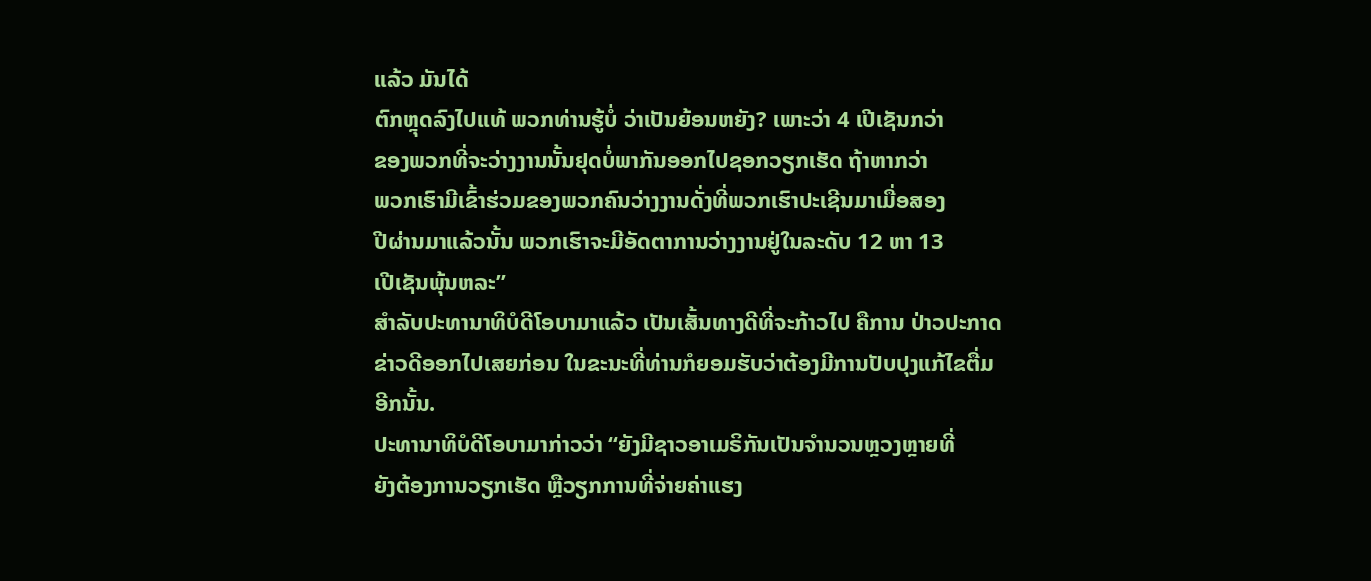ແລ້ວ ມັນໄດ້
ຕົກຫຼຸດລົງໄປແທ້ ພວກທ່ານຮູ້ບໍ່ ວ່າເປັນຍ້ອນຫຍັງ? ເພາະວ່າ 4 ເປີເຊັນກວ່າ
ຂອງພວກທີ່ຈະວ່າງງານນັ້ນຢຸດບໍ່ພາກັນອອກໄປຊອກວຽກເຮັດ ຖ້າຫາກວ່າ
ພວກເຮົາມີເຂົ້າຮ່ວມຂອງພວກຄົນວ່າງງານດັ່ງທີ່ພວກເຮົາປະເຊີນມາເມື່ອສອງ
ປີຜ່ານມາແລ້ວນັ້ນ ພວກເຮົາຈະມີອັດຕາການວ່າງງານຢູ່ໃນລະດັບ 12 ຫາ 13
ເປີເຊັນພຸ້ນຫລະ”
ສໍາລັບປະທານາທິບໍດີໂອບາມາແລ້ວ ເປັນເສັ້ນທາງດີທີ່ຈະກ້າວໄປ ຄືການ ປ່າວປະກາດ
ຂ່າວດີອອກໄປເສຍກ່ອນ ໃນຂະນະທີ່ທ່ານກໍຍອມຮັບວ່າຕ້ອງມີການປັບປຸງແກ້ໄຂຕື່ມ
ອີກນັ້ນ.
ປະທານາທິບໍດີໂອບາມາກ່າວວ່າ “ຍັງມີຊາວອາເມຣິກັນເປັນຈຳນວນຫຼວງຫຼາຍທີ່
ຍັງຕ້ອງການວຽກເຮັດ ຫຼືວຽກການທີ່ຈ່າຍຄ່າແຮງ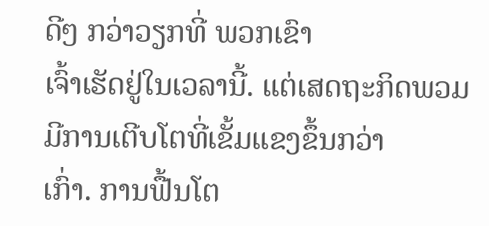ດີໆ ກວ່າວຽກທີ່ ພວກເຂົາ
ເຈົ້າເຮັດຢູ່ໃນເວລານີ້. ແຕ່ເສດຖະກິດພວມມີການເຕີບໂຕທີ່ເຂັ້ມແຂງຂຶ້ນກວ່າ
ເກົ່າ. ການຟື້ນໂຕ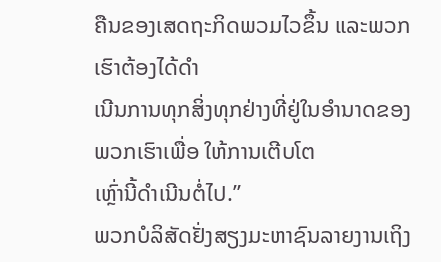ຄືນຂອງເສດຖະກິດພວມໄວຂຶ້ນ ແລະພວກ ເຮົາຕ້ອງໄດ້ດຳ
ເນີນການທຸກສິ່ງທຸກຢ່າງທີ່ຢູ່ໃນອຳນາດຂອງພວກເຮົາເພື່ອ ໃຫ້ການເຕີບໂຕ
ເຫຼົ່ານີ້ດຳເນີນຕໍ່ໄປ.”
ພວກບໍລິສັດຢັ່ງສຽງມະຫາຊົນລາຍງານເຖິງ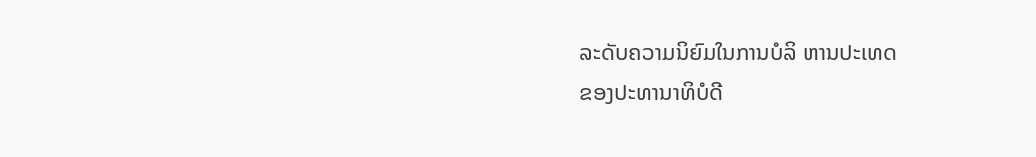ລະດັບຄວາມນິຍົມໃນການບໍລິ ຫານປະເທດ
ຂອງປະທານາທິບໍດີ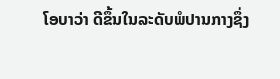ໂອບາວ່າ ດີຂຶ້ນໃນລະດັບພໍປານກາງຊຶ່ງ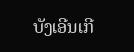ບັງເອີນເກີ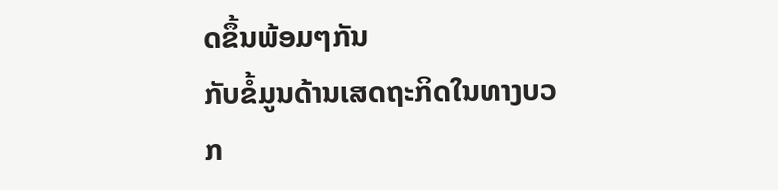ດຂຶ້ນພ້ອມໆກັນ
ກັບຂໍ້ມູນດ້ານເສດຖະກິດໃນທາງບວກ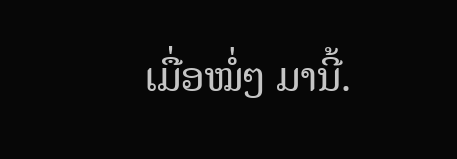ເມື່ອໝໍ່ໆ ມານີ້.